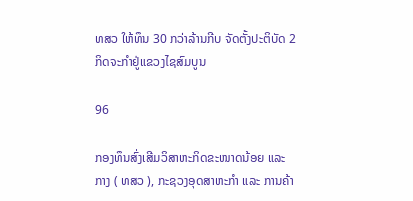ທສວ ໃຫ້ທຶນ 30 ກວ່າລ້ານກີບ ຈັດຕັ້ງປະຕິບັດ 2 ກິດຈະກຳຢູ່ແຂວງໄຊສົມບູນ

96

ກອງທຶນສົ່ງເສີມວິສາຫະກິດຂະໜາດນ້ອຍ ແລະ ກາງ ( ທສວ ), ກະຊວງອຸດສາຫະກໍາ ແລະ ການຄ້າ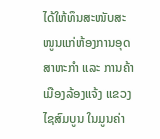ໄດ້ໃຫ້ທຶນສະໜັບສະໜູນແກ່ຫ້ອງການອຸດສາຫະກຳ ແລະ ການຄ້າ ເມືອງລ້ອງແຈ້ງ ແຂວງໄຊສົມບູນ ໃນມູນຄ່າ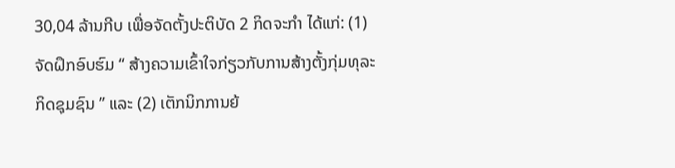30,04 ລ້ານກີບ ເພື່ອຈັດຕັ້ງປະຕິບັດ 2 ກິດຈະກຳ ໄດ້ແກ່: (1) ຈັດຝຶກອົບຮົມ “ ສ້າງຄວາມເຂົ້າໃຈກ່ຽວກັບການສ້າງຕັ້ງກຸ່ມທຸລະກິດຊຸມຊົນ ” ແລະ (2) ເຕັກນິກການຍ້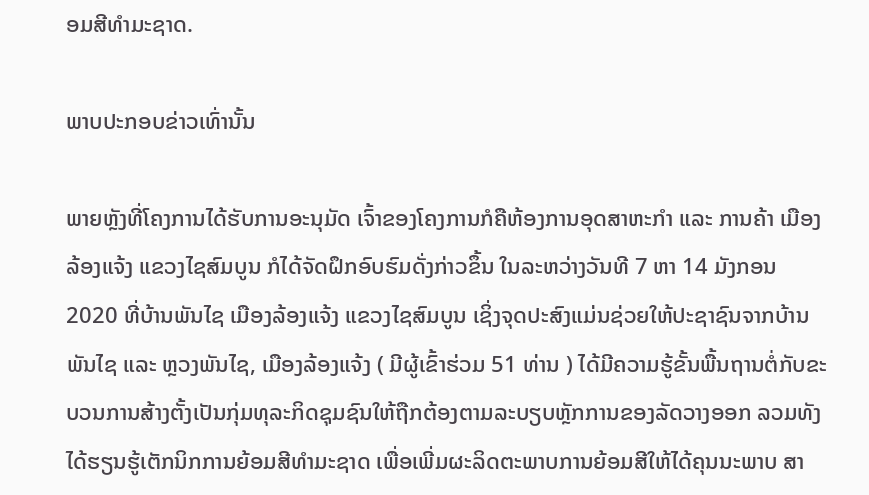ອມສີທຳມະຊາດ.

ພາບປະກອບຂ່າວເທົ່ານັ້ນ

ພາຍຫຼັງທີ່ໂຄງການໄດ້ຮັບການອະນຸມັດ ເຈົ້າຂອງໂຄງການກໍຄືຫ້ອງການອຸດສາຫະກຳ ແລະ ການຄ້າ ເມືອງລ້ອງແຈ້ງ ແຂວງໄຊສົມບູນ ກໍໄດ້ຈັດຝຶກອົບຮົມດັ່ງກ່າວຂຶ້ນ ໃນລະຫວ່າງວັນທີ 7 ຫາ 14 ມັງກອນ 2020 ທີ່ບ້ານພັນໄຊ ເມືອງລ້ອງແຈ້ງ ແຂວງໄຊສົມບູນ ເຊິ່ງຈຸດປະສົງແມ່ນຊ່ວຍໃຫ້ປະຊາຊົນຈາກບ້ານພັນໄຊ ແລະ ຫຼວງພັນໄຊ, ເມືອງລ້ອງແຈ້ງ ( ມີຜູ້ເຂົ້າຮ່ວມ 51 ທ່ານ ) ໄດ້ມີຄວາມຮູ້ຂັ້ນພື້ນຖານຕໍ່ກັບຂະບວນການສ້າງຕັ້ງເປັນກຸ່ມທຸລະກິດຊຸມຊົນໃຫ້ຖືກຕ້ອງຕາມລະບຽບຫຼັກການຂອງລັດວາງອອກ ລວມທັງໄດ້ຮຽນຮູ້ເຕັກນິກການຍ້ອມສີທຳມະຊາດ ເພື່ອເພີ່ມຜະລິດຕະພາບການຍ້ອມສີໃຫ້ໄດ້ຄຸນນະພາບ ສາ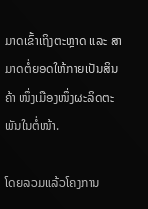ມາດເຂົ້າເຖິງຕະຫຼາດ ແລະ ສາມາດຕໍ່ຍອດໃຫ້ກາຍເປັນສິນຄ້າ ໜຶ່ງເມືອງໜຶ່ງຜະລິດຕະພັນໃນຕໍ່ໜ້າ.

ໂດຍລວມແລ້ວໂຄງການ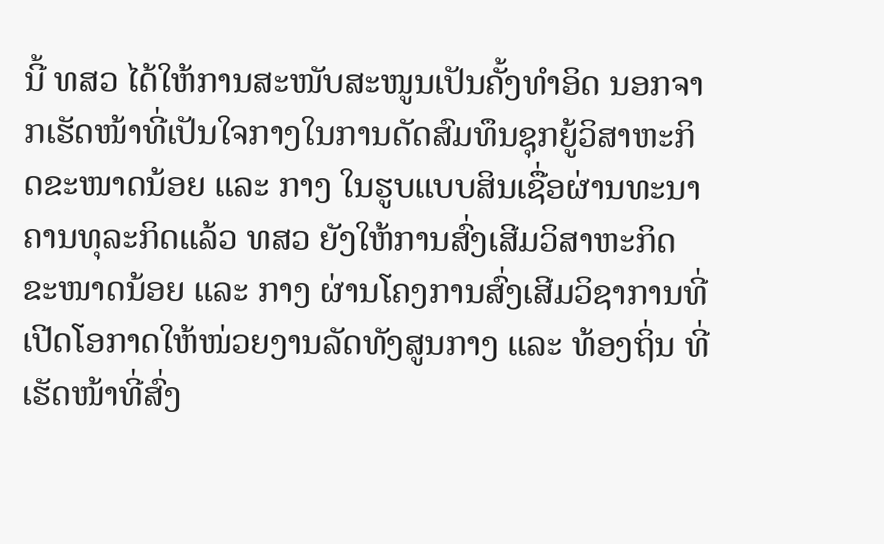ນີ້ ທສວ ໄດ້ໃຫ້ການສະໜັບສະໜູນເປັນຄັ້ງທໍາອິດ ນອກຈາກເຮັດໜ້າທີ່ເປັນໃຈກາງໃນການດັດສົມທຶນຊຸກຍູ້ວິສາຫະກິດຂະໜາດນ້ອຍ ແລະ ກາງ ໃນຮູບແບບສິນເຊື່ອຜ່ານທະນາຄານທຸລະກິດແລ້ວ ທສວ ຍັງໃຫ້ການສົ່ງເສີມວິສາຫະກິດຂະໜາດນ້ອຍ ແລະ ກາງ ຜ່ານໂຄງການສົ່ງເສີມວິຊາການທີ່ເປີດໂອກາດໃຫ້ໜ່ວຍງານລັດທັງສູນກາງ ແລະ ທ້ອງຖິ່ນ ທີ່ເຮັດໜ້າທີ່ສົ່ງ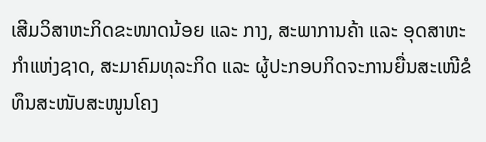ເສີມວິສາຫະກິດຂະໜາດນ້ອຍ ແລະ ກາງ, ສະພາການຄ້າ ແລະ ອຸດສາຫະກໍາແຫ່ງຊາດ, ສະມາຄົມທຸລະກິດ ແລະ ຜູ້ປະກອບກິດຈະການຍື່ນສະເໜີຂໍທຶນສະໜັບສະໜູນໂຄງ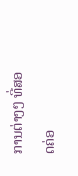ການຕ່າງໆ ທີ່ສອດຄ່ອ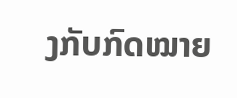ງກັບກົດໝາຍ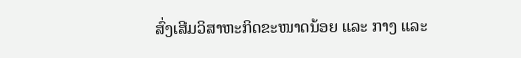ສົ່ງເສີມວິສາຫະກິດຂະໜາດນ້ອຍ ແລະ ກາງ ແລະ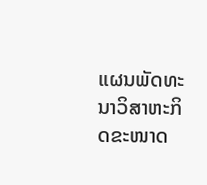ແຜນພັດທະນາວິສາຫະກິດຂະໜາດ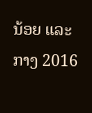ນ້ອຍ ແລະ ກາງ 2016